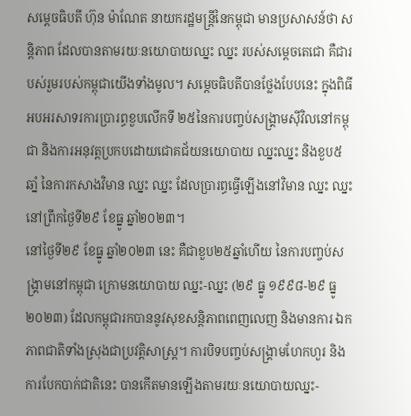សម្តេចធិបតី ហ៊ុន ម៉ាណែត នាយករដ្ឋមន្ត្រីនៃកម្ពុជា មានប្រសាសន៍ថា សន្តិភាព ដែលបានតាមរយៈនយោបាយឈ្នះ ឈ្នះ របស់សម្តេចតេជោ គឺជារបស់រួមរបស់កម្ពុជាយើងទាំងមូល។ សម្តេចធិបតីបានថ្លែងបែបនេះ ក្នុងពិធីអបអរសាទរការប្រារព្ធខួបលើកទី ២៥នៃការបញ្ចប់សង្គ្រាមស៊ីវិលនៅកម្ពុជា និងការអនុវត្តប្រកបដោយជោគជ័យនយោបាយ ឈ្នះឈ្នះ និងខួប៥ឆាំ្ន នៃការកសាងវិមាន ឈ្នះ ឈ្នះ ដែលប្រារព្ធធ្វើឡើងនៅវិមាន ឈ្នះ ឈ្នះ នៅព្រឹកថ្ងៃទី២៩ ខែធ្នូ ឆ្នាំ២០២៣។
នៅថ្ងៃទី២៩ ខែធ្នូ ឆ្នាំ២០២៣ នេះ គឺជាខួប២៥ឆ្នាំហើយ នៃការបញ្ចប់សង្គ្រាមនៅកម្ពុជា ក្រោមនយោបាយ ឈ្នះ-ឈ្នះ (២៩ ធ្នូ ១៩៩៨-២៩ ធ្នូ ២០២៣) ដែលកម្ពុជារកបាននូវសុខសន្តិភាពពេញលេញ និងមានការ ឯកភាពជាតិទាំងស្រុងជាប្រវត្តិសាស្ត្រ។ ការបិទបញ្ចប់សង្គ្រាមហែកហួរ និងការបែកបាក់ជាតិនេះ បានកើតមានឡើងតាមរយៈនយោបាយឈ្នះ-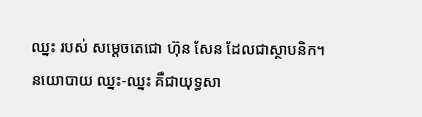ឈ្នះ របស់ សម្ដេចតេជោ ហ៊ុន សែន ដែលជាស្ថាបនិក។
នយោបាយ ឈ្នះ-ឈ្នះ គឺជាយុទ្ធសា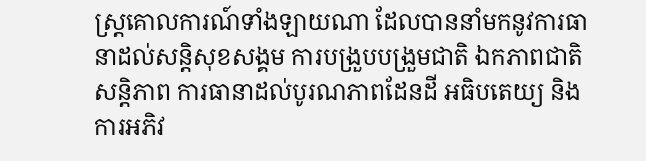ស្ត្រគោលការណ៍ទាំងឡាយណា ដែលបាននាំមកនូវការធានាដល់សន្តិសុខសង្គម ការបង្រួបបង្រួមជាតិ ឯកភាពជាតិ សនិ្តភាព ការធានាដល់បូរណភាពដែនដី អធិបតេយ្យ និងការអភិវ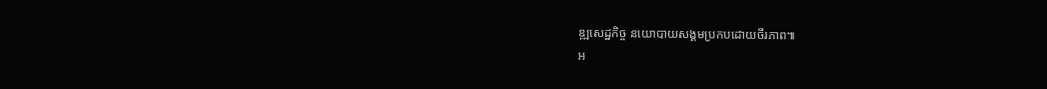ឌ្ឍសេដ្ឋកិច្ច នយោបាយសង្គមប្រកបដោយចីរភាព៕
អ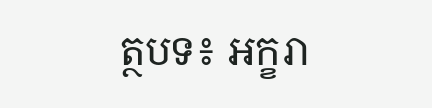ត្ថបទ៖ អក្ខរា